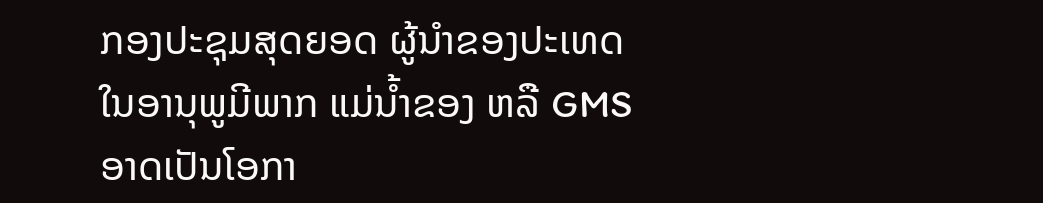ກອງປະຊຸມສຸດຍອດ ຜູ້ນຳຂອງປະເທດ ໃນອານຸພູມີພາກ ແມ່ນ້ຳຂອງ ຫລື GMS ອາດເປັນໂອກາ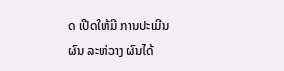ດ ເປີດໃຫ້ມີ ການປະເມີນຜົນ ລະຫ່ວາງ ຜົນໄດ້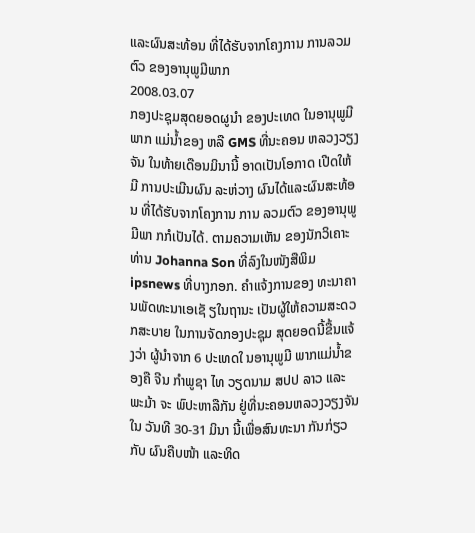ແລະຜົນສະທ້ອນ ທີ່ໄດ້ຮັບຈາກໂຄງການ ການລວມຕົວ ຂອງອານຸພູມີພາກ
2008.03.07
ກອງປະຊຸມສຸດຍອດຜູນຳ ຂອງປະເທດ ໃນອານຸພູມີພາກ ແມ່ນ້ຳຂອງ ຫລື GMS ທີ່ນະຄອນ ຫລວງວຽງຈັນ ໃນທ້າຍເດືອນມິນານີ້ ອາດເປັນໂອກາດ ເປີດໃຫ້ມີ ການປະເມີນຜົນ ລະຫ່ວາງ ຜົນໄດ້ແລະຜົນສະທ້ອນ ທີ່ໄດ້ຮັບຈາກໂຄງການ ການ ລວມຕົວ ຂອງອານຸພູມີພາ ກກໍເປັນໄດ້. ຕາມຄວາມເຫັນ ຂອງນັກວິເຄາະ ທ່ານ Johanna Son ທີ່ລົງໃນໜັງສືພິມ ipsnews ທີ່ບາງກອກ. ຄຳແຈ້ງການຂອງ ທະນາຄານພັດທະນາເອເຊັ ຽໃນຖານະ ເປັນຜູ້ໃຫ້ຄວາມສະດວກສະບາຍ ໃນການຈັດກອງປະຊຸມ ສຸດຍອດນີ້ຂື້ນແຈ້ງວ່າ ຜູ້ນຳຈາກ 6 ປະເທດໃ ນອານຸພູມີ ພາກແມ່ນ້ຳຂອງຄື ຈີນ ກຳພູຊາ ໄທ ວຽດນາມ ສປປ ລາວ ແລະ ພະມ້າ ຈະ ພົປະຫາລືກັນ ຢູ່ທີ່ນະຄອນຫລວງວຽງຈັນ ໃນ ວັນທີ 30-31 ມິນາ ນີ້ເພື່ອສົນທະນາ ກັນກ່ຽວກັບ ຜົນຄືບໜ້າ ແລະທິດ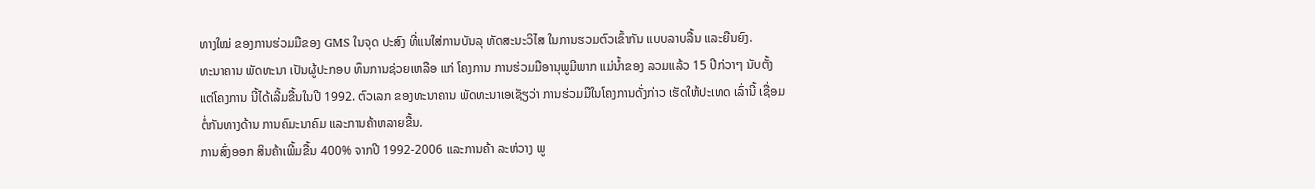ທາງໃໝ່ ຂອງການຮ່ວມມືຂອງ GMS ໃນຈຸດ ປະສົງ ທີ່ແນໃສ່ການບັນລຸ ທັດສະນະວິໄສ ໃນການຮວມຕົວເຂົ້າກັນ ແບບລາບລື້ນ ແລະຍືນຍົງ.
ທະນາຄານ ພັດທະນາ ເປັນຜູ້ປະກອບ ທຶນການຊ່ວຍເຫລືອ ແກ່ ໂຄງການ ການຮ່ວມມືອານຸພູມີພາກ ແມ່ນ້ຳຂອງ ລວມແລ້ວ 15 ປີກ່ວາໆ ນັບຕັ້ງແຕ່ໂຄງການ ນີ້ໄດ້ເລີ້ມຂື້ນໃນປີ 1992. ຕົວເລກ ຂອງທະນາຄານ ພັດທະນາເອເຊັຽວ່າ ການຮ່ວມມືໃນໂຄງການດັ່ງກ່າວ ເຮັດໃຫ້ປະເທດ ເລົ່ານີ້ ເຊື່ອມຕໍ່ກັນທາງດ້ານ ການຄົມະນາຄົມ ແລະການຄ້າຫລາຍຂື້ນ.
ການສົ່ງອອກ ສິນຄ້າເພີ້ມຂື້ນ 400% ຈາກປີ 1992-2006 ແລະການຄ້າ ລະຫ່ວາງ ພູ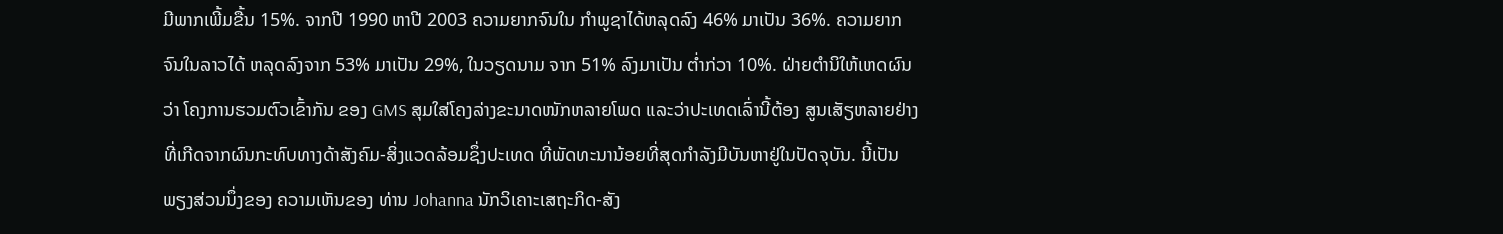ມີພາກເພີ້ມຂື້ນ 15%. ຈາກປີ 1990 ຫາປີ 2003 ຄວາມຍາກຈົນໃນ ກຳພູຊາໄດ້ຫລຸດລົງ 46% ມາເປັນ 36%. ຄວາມຍາກຈົນໃນລາວໄດ້ ຫລຸດລົງຈາກ 53% ມາເປັນ 29%, ໃນວຽດນາມ ຈາກ 51% ລົງມາເປັນ ຕໍ່າກ່ວາ 10%. ຝ່າຍຕຳນິໃຫ້ເຫດຜົນວ່າ ໂຄງການຮວມຕົວເຂົ້າກັນ ຂອງ GMS ສຸມໃສ່ໂຄງລ່າງຂະນາດໜັກຫລາຍໂພດ ແລະວ່າປະເທດເລົ່ານີ້ຕ້ອງ ສູນເສັຽຫລາຍຢ່າງທີ່ເກີດຈາກຜົນກະທົບທາງດ້າສັງຄົມ-ສິ່ງແວດລ້ອມຊຶ່ງປະເທດ ທີ່ພັດທະນານ້ອຍທີ່ສຸດກຳລັງມີບັນຫາຢູ່ໃນປັດຈຸບັນ. ນີ້ເປັນພຽງສ່ວນນຶ່ງຂອງ ຄວາມເຫັນຂອງ ທ່ານ Johanna ນັກວິເຄາະເສຖະກິດ-ສັງ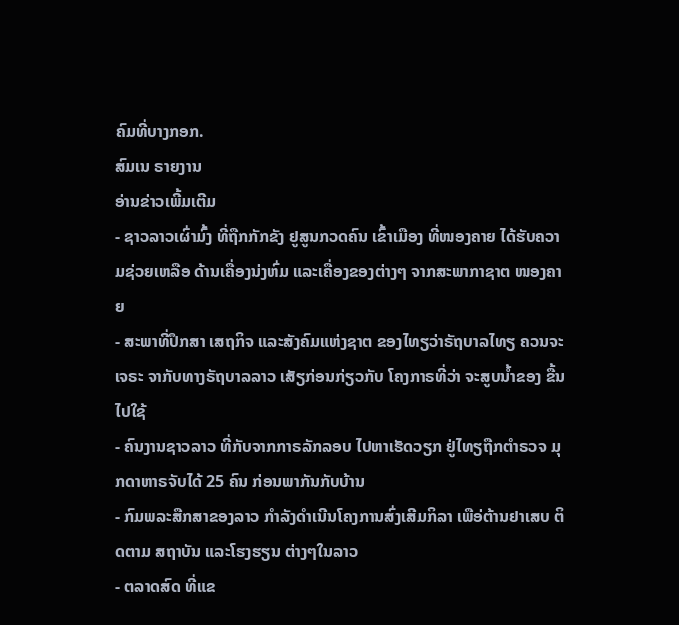ຄົມທີ່ບາງກອກ.
ສົມເນ ຣາຍງານ
ອ່ານຂ່າວເພີ້ມເຕີມ
- ຊາວລາວເຜົ່າມົ້ງ ທີ່ຖືກກັກຂັງ ຢູສູນກວດຄົນ ເຂົ້າເມືອງ ທີ່ໜອງຄາຍ ໄດ້ຮັບຄວາມຊ່ວຍເຫລືອ ດ້ານເຄື່ອງນ່ງຫົ່ມ ແລະເຄື່ອງຂອງຕ່າງໆ ຈາກສະພາກາຊາຕ ໜອງຄາຍ
- ສະພາທີ່ປຶກສາ ເສຖກິຈ ແລະສັງຄົມແຫ່ງຊາຕ ຂອງໄທຽວ່າຣັຖບາລໄທຽ ຄວນຈະເຈຣະ ຈາກັບທາງຣັຖບາລລາວ ເສັຽກ່ອນກ່ຽວກັບ ໂຄງກາຣທີ່ວ່າ ຈະສູບນ້ຳຂອງ ຂື້ນໄປໃຊ້
- ຄົນງານຊາວລາວ ທີ່ກັບຈາກກາຣລັກລອບ ໄປຫາເຮັດວຽກ ຢູ່ໄທຽຖືກຕຳຣວຈ ມຸກດາຫາຣຈັບໄດ້ 25 ຄົນ ກ່ອນພາກັນກັບບ້ານ
- ກົມພລະສືກສາຂອງລາວ ກຳລັງດຳເນີນໂຄງການສົ່ງເສີມກິລາ ເພືອ່ຕ້ານຢາເສບ ຕິດຕາມ ສຖາບັນ ແລະໂຮງຮຽນ ຕ່າງໆໃນລາວ
- ຕລາດສົດ ທີ່ແຂ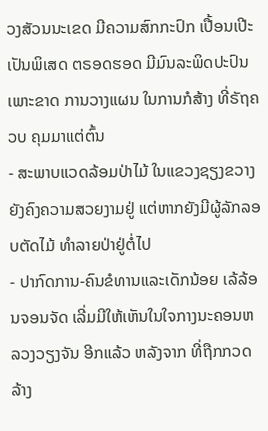ວງສັວນນະເຂດ ມີຄວາມສົກກະປົກ ເປື້ອນເປີະ ເປັນພິເສດ ຕຣອດຮອດ ມີມົນລະພິດປະປົນ ເພາະຂາດ ການວາງແຜນ ໃນການກໍສ້າງ ທີ່ຣັຖຄວບ ຄຸມມາແຕ່ຕົ້ນ
- ສະພາບແວດລ້ອມປ່າໄມ້ ໃນແຂວງຊຽງຂວາງຍັງຄົງຄວາມສວຍງາມຢູ່ ແຕ່ຫາກຍັງມີຜູ້ລັກລອບຕັດໄມ້ ທໍາລາຍປ່າຢູ່ຕໍ່ໄປ
- ປາກົດການ-ຄົນຂໍທານແລະເດັກນ້ອຍ ເລ້ລ້ອນຈອນຈັດ ເລີ່ມມີໃຫ້ເຫັນໃນໃຈກາງນະຄອນຫລວງວຽງຈັນ ອີກແລ້ວ ຫລັງຈາກ ທີ່ຖືກກວດລ້າງ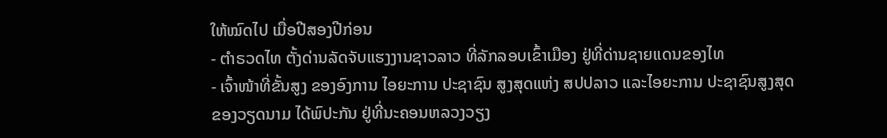ໃຫ້ໝົດໄປ ເມື່ອປີສອງປີກ່ອນ
- ຕໍາຣວດໄທ ຕັ້ງດ່ານລັດຈັບແຮງງານຊາວລາວ ທີ່ລັກລອບເຂົ້າເມືອງ ຢູ່ທີ່ດ່ານຊາຍແດນຂອງໄທ
- ເຈົ້າໜ້າທີ່ຂັ້ນສູງ ຂອງອົງການ ໄອຍະການ ປະຊາຊົນ ສູງສຸດແຫ່ງ ສປປລາວ ແລະໄອຍະການ ປະຊາຊົນສູງສຸດ ຂອງວຽດນາມ ໄດ້ພົປະກັນ ຢູ່ທີ່ນະຄອນຫລວງວຽງ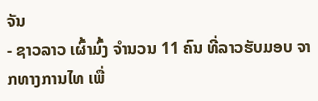ຈັນ
- ຊາວລາວ ເຜົ້າມົ້ງ ຈຳນວນ 11 ຄົນ ທີ່ລາວຮັບມອບ ຈາກທາງການໄທ ເພື່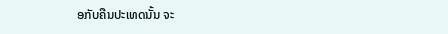ອກັບຄືນປະເທດນັ້ນ ຈະ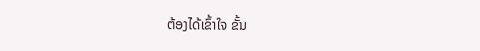ຕ້ອງໄດ້ເຂົ້າໃຈ ຂັ້ນ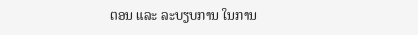ຕອນ ແລະ ລະບຽບການ ໃນການ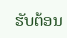ຮັບຕ້ອນ